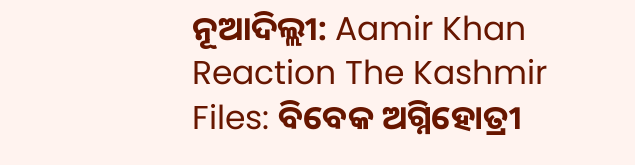ନୂଆଦିଲ୍ଲୀ: Aamir Khan Reaction The Kashmir Files: ବିବେକ ଅଗ୍ନିହୋତ୍ରୀ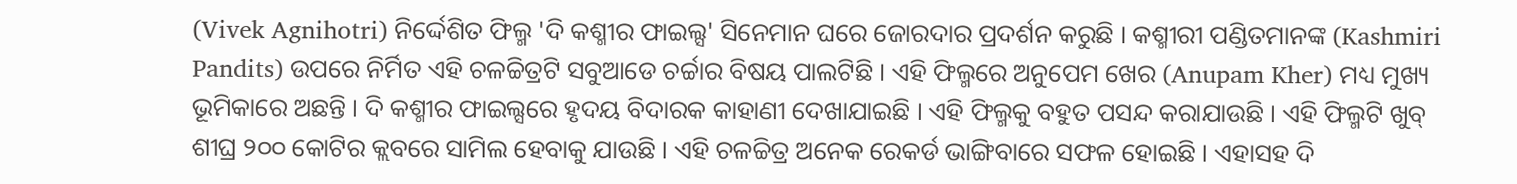(Vivek Agnihotri) ନିର୍ଦ୍ଦେଶିତ ଫିଲ୍ମ 'ଦି କଶ୍ମୀର ଫାଇଲ୍ସ' ସିନେମାନ ଘରେ ଜୋରଦାର ପ୍ରଦର୍ଶନ କରୁଛି । କଶ୍ମୀରୀ ପଣ୍ଡିତମାନଙ୍କ (Kashmiri Pandits) ଉପରେ ନିର୍ମିତ ଏହି ଚଳଚ୍ଚିତ୍ରଟି ସବୁଆଡେ ଚର୍ଚ୍ଚାର ବିଷୟ ପାଲଟିଛି । ଏହି ଫିଲ୍ମରେ ଅନୁପେମ ଖେର (Anupam Kher) ମଧ୍ୟ ମୁଖ୍ୟ ଭୂମିକାରେ ଅଛନ୍ତି । ଦି କଶ୍ମୀର ଫାଇଲ୍ସରେ ହୃଦୟ ବିଦାରକ କାହାଣୀ ଦେଖାଯାଇଛି । ଏହି ଫିଲ୍ମକୁ ବହୁତ ପସନ୍ଦ କରାଯାଉଛି । ଏହି ଫିଲ୍ମଟି ଖୁବ୍ ଶୀଘ୍ର ୨୦୦ କୋଟିର କ୍ଲବରେ ସାମିଲ ହେବାକୁ ଯାଉଛି । ଏହି ଚଳଚ୍ଚିତ୍ର ଅନେକ ରେକର୍ଡ ଭାଙ୍ଗିବାରେ ସଫଳ ହୋଇଛି । ଏହାସହ ଦି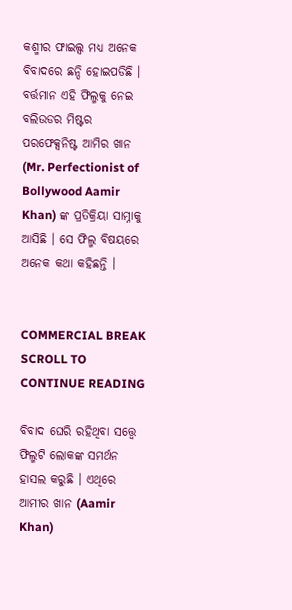କଶ୍ମୀର ଫାଇଲ୍ସ ମଧ୍ୟ ଅନେକ ବିବାଦରେ ଛନ୍ଦି ହୋଇପଡିଛି । ବର୍ତ୍ତମାନ ଏହି ଫିଲ୍ମକୁ ନେଇ ବଲିଉଡର ମିଷ୍ଟର ପରଫେକ୍ସନିଷ୍ଟ ଆମିର ଖାନ (Mr. Perfectionist of Bollywood Aamir Khan) ଙ୍କ ପ୍ରତିକ୍ରିୟା ସାମ୍ନାକୁ ଆସିଛି । ସେ ଫିଲ୍ମ ବିଷୟରେ ଅନେକ କଥା କହିଛନ୍ତି ।


COMMERCIAL BREAK
SCROLL TO CONTINUE READING

ବିବାଦ ଘେରି ରହିଥିବା ସତ୍ତ୍ୱେ ଫିଲ୍ମଟି ଲୋକଙ୍କ ସମର୍ଥନ ହାସଲ କରୁଛି । ଏଥିରେ ଆମୀର ଖାନ (Aamir Khan)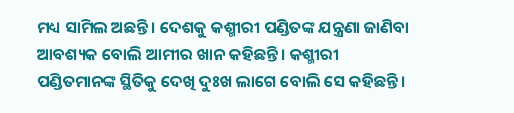ମଧ୍ୟ ସାମିଲ ଅଛନ୍ତି । ଦେଶକୁ କଶ୍ମୀରୀ ପଣ୍ଡିତଙ୍କ ଯନ୍ତ୍ରଣା ଜାଣିବା ଆବଶ୍ୟକ ବୋଲି ଆମୀର ଖାନ କହିଛନ୍ତି । କଶ୍ମୀରୀ ପଣ୍ଡିତମାନଙ୍କ ସ୍ଥିତିକୁ ଦେଖି ଦୁଃଖ ଲାଗେ ବୋଲି ସେ କହିଛନ୍ତି ।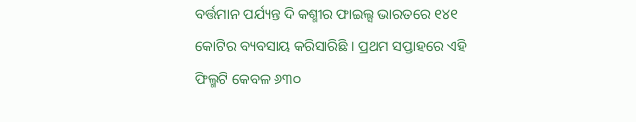ବର୍ତ୍ତମାନ ପର୍ଯ୍ୟନ୍ତ ଦି କଶ୍ମୀର ଫାଇଲ୍ସ ଭାରତରେ ୧୪୧ କୋଟିର ବ୍ୟବସାୟ କରିସାରିଛି । ପ୍ରଥମ ସପ୍ତାହରେ ଏହି ଫିଲ୍ମଟି କେବଳ ୬୩୦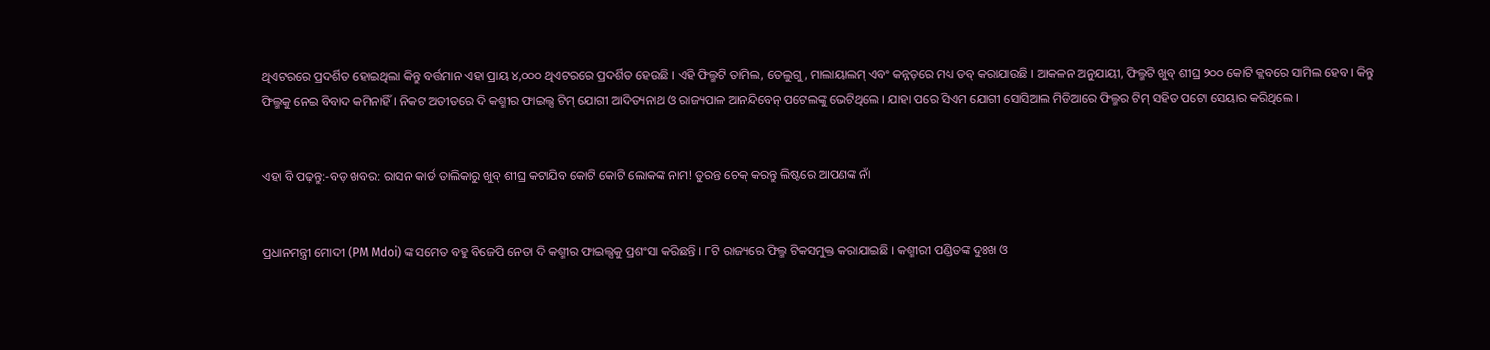ଥିଏଟରରେ ପ୍ରଦର୍ଶିତ ହୋଇଥିଲା କିନ୍ତୁ ବର୍ତ୍ତମାନ ଏହା ପ୍ରାୟ ୪,୦୦୦ ଥିଏଟରରେ ପ୍ରଦର୍ଶିତ ହେଉଛି । ଏହି ଫିଲ୍ମଟି ତାମିଲ, ତେଲୁଗୁ, ମାଲାୟାଲମ୍ ଏବଂ କନ୍ନଡ଼ରେ ମଧ୍ୟ ଡବ୍ କରାଯାଉଛି । ଆକଳନ ଅନୁଯାୟୀ, ଫିଲ୍ମଟି ଖୁବ୍ ଶୀଘ୍ର ୨୦୦ କୋଟି କ୍ଲବରେ ସାମିଲ ହେବ । କିନ୍ତୁ ଫିଲ୍ମକୁ ନେଇ ବିବାଦ କମିନାହିଁ । ନିକଟ ଅତୀତରେ ଦି କଶ୍ମୀର ଫାଇଲ୍ସ ଟିମ୍ ଯୋଗୀ ଆଦିତ୍ୟନାଥ ଓ ରାଜ୍ୟପାଳ ଆନନ୍ଦିବେନ୍ ପଟେଲଙ୍କୁ ଭେଟିଥିଲେ । ଯାହା ପରେ ସିଏମ ଯୋଗୀ ସୋସିଆଲ ମିଡିଆରେ ଫିଲ୍ମର ଟିମ୍ ସହିତ ପଟୋ ସେୟାର କରିଥିଲେ ।


ଏହା ବି ପଢ଼ନ୍ତୁ:-ବଡ଼ ଖବର: ରାସନ କାର୍ଡ ତାଲିକାରୁ ଖୁବ୍ ଶୀଘ୍ର କଟାଯିବ କୋଟି କୋଟି ଲୋକଙ୍କ ନାମ! ତୁରନ୍ତ ଚେକ୍ କରନ୍ତୁ ଲିଷ୍ଟରେ ଆପଣଙ୍କ ନାଁ


ପ୍ରଧାନମନ୍ତ୍ରୀ ମୋଦୀ (PM Mdoi) ଙ୍କ ସମେତ ବହୁ ବିଜେପି ନେତା ଦି କଶ୍ମୀର ଫାଇଲ୍ସକୁ ପ୍ରଶଂସା କରିଛନ୍ତି । ୮ଟି ରାଜ୍ୟରେ ଫିଲ୍ମ ଟିକସମୁକ୍ତ କରାଯାଇଛି । କଶ୍ମୀରୀ ପଣ୍ଡିତଙ୍କ ଦୁଃଖ ଓ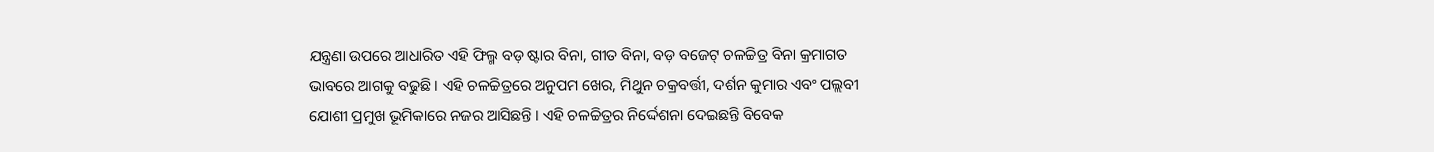ଯନ୍ତ୍ରଣା ଉପରେ ଆଧାରିତ ଏହି ଫିଲ୍ମ ବଡ଼ ଷ୍ଟାର ବିନା, ଗୀତ ବିନା, ବଡ଼ ବଜେଟ୍ ଚଳଚ୍ଚିତ୍ର ବିନା କ୍ରମାଗତ ଭାବରେ ଆଗକୁ ବଢୁଛି । ଏହି ଚଳଚ୍ଚିତ୍ରରେ ଅନୁପମ ଖେର, ମିଥୁନ ଚକ୍ରବର୍ତ୍ତୀ, ଦର୍ଶନ କୁମାର ଏବଂ ପଲ୍ଲବୀ ଯୋଶୀ ପ୍ରମୁଖ ଭୂମିକାରେ ନଜର ଆସିଛନ୍ତି । ଏହି ଚଳଚ୍ଚିତ୍ରର ନିର୍ଦ୍ଦେଶନା ଦେଇଛନ୍ତି ବିବେକ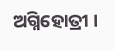ଅଗ୍ନିହୋତ୍ରୀ ।